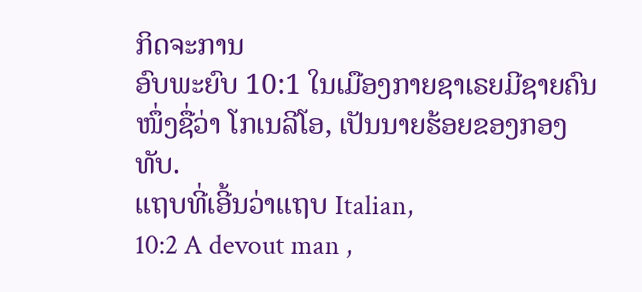ກິດຈະການ
ອົບພະຍົບ 10:1 ໃນເມືອງກາຍຊາເຣຍມີຊາຍຄົນໜຶ່ງຊື່ວ່າ ໂກເນລີໂອ, ເປັນນາຍຮ້ອຍຂອງກອງທັບ.
ແຖບທີ່ເອີ້ນວ່າແຖບ Italian,
10:2 A devout man ,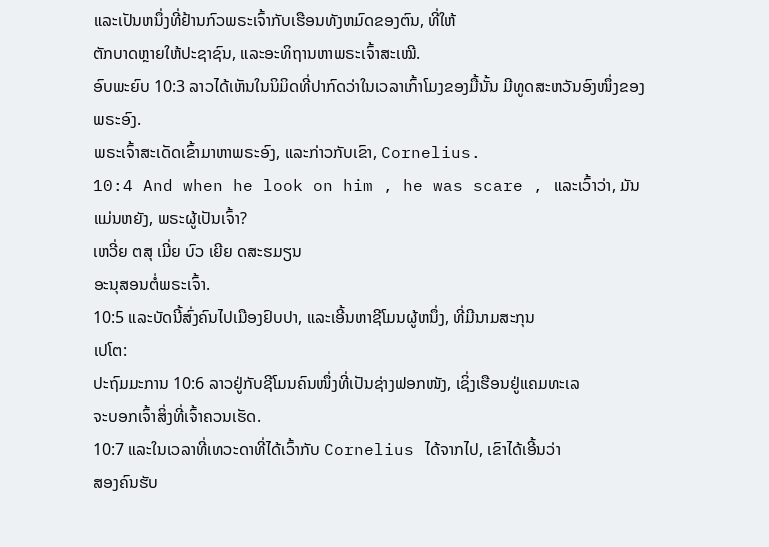ແລະເປັນຫນຶ່ງທີ່ຢ້ານກົວພຣະເຈົ້າກັບເຮືອນທັງຫມົດຂອງຕົນ, ທີ່ໃຫ້
ຕັກບາດຫຼາຍໃຫ້ປະຊາຊົນ, ແລະອະທິຖານຫາພຣະເຈົ້າສະເໝີ.
ອົບພະຍົບ 10:3 ລາວໄດ້ເຫັນໃນນິມິດທີ່ປາກົດວ່າໃນເວລາເກົ້າໂມງຂອງມື້ນັ້ນ ມີທູດສະຫວັນອົງໜຶ່ງຂອງພຣະອົງ.
ພຣະເຈົ້າສະເດັດເຂົ້າມາຫາພຣະອົງ, ແລະກ່າວກັບເຂົາ, Cornelius.
10:4 And when he look on him , he was scare , ແລະເວົ້າວ່າ, ມັນແມ່ນຫຍັງ, ພຣະຜູ້ເປັນເຈົ້າ?
ເຫວີ່ຍ ຕສຸ ເມີ່ຍ ບົວ ເຍີຍ ດສະຮມຽນ
ອະນຸສອນຕໍ່ພຣະເຈົ້າ.
10:5 ແລະບັດນີ້ສົ່ງຄົນໄປເມືອງຢົບປາ, ແລະເອີ້ນຫາຊີໂມນຜູ້ຫນຶ່ງ, ທີ່ມີນາມສະກຸນ
ເປໂຕ:
ປະຖົມມະການ 10:6 ລາວຢູ່ກັບຊີໂມນຄົນໜຶ່ງທີ່ເປັນຊ່າງຟອກໜັງ, ເຊິ່ງເຮືອນຢູ່ແຄມທະເລ
ຈະບອກເຈົ້າສິ່ງທີ່ເຈົ້າຄວນເຮັດ.
10:7 ແລະໃນເວລາທີ່ເທວະດາທີ່ໄດ້ເວົ້າກັບ Cornelius ໄດ້ຈາກໄປ, ເຂົາໄດ້ເອີ້ນວ່າ
ສອງຄົນຮັບ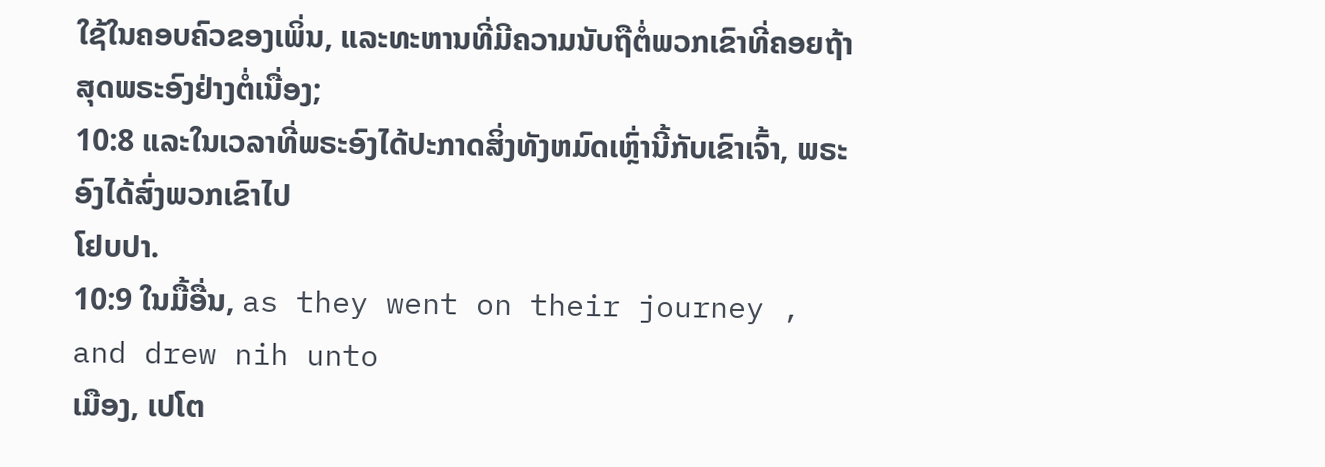ໃຊ້ໃນຄອບຄົວຂອງເພິ່ນ, ແລະທະຫານທີ່ມີຄວາມນັບຖືຕໍ່ພວກເຂົາທີ່ຄອຍຖ້າ
ສຸດພຣະອົງຢ່າງຕໍ່ເນື່ອງ;
10:8 ແລະໃນເວລາທີ່ພຣະອົງໄດ້ປະກາດສິ່ງທັງຫມົດເຫຼົ່ານີ້ກັບເຂົາເຈົ້າ, ພຣະອົງໄດ້ສົ່ງພວກເຂົາໄປ
ໂຢບປາ.
10:9 ໃນມື້ອື່ນ, as they went on their journey , and drew nih unto
ເມືອງ, ເປໂຕ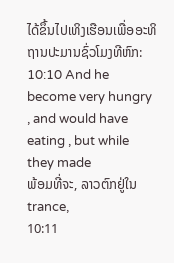ໄດ້ຂຶ້ນໄປເທິງເຮືອນເພື່ອອະທິຖານປະມານຊົ່ວໂມງທີຫົກ:
10:10 And he become very hungry , and would have eating , but while they made
ພ້ອມທີ່ຈະ, ລາວຕົກຢູ່ໃນ trance,
10:11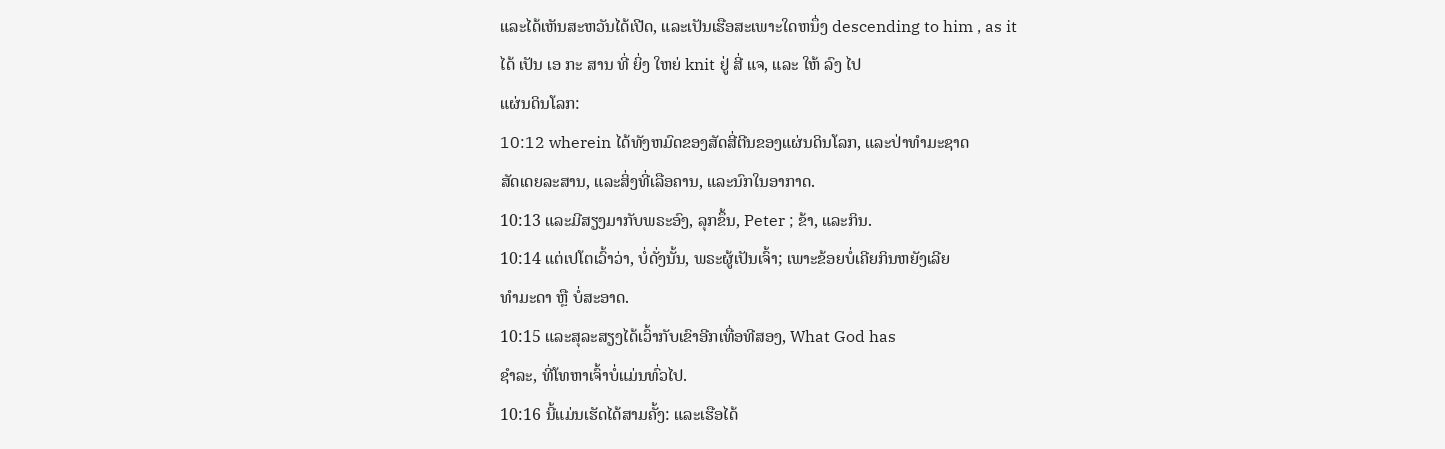ແລະໄດ້ເຫັນສະຫວັນໄດ້ເປີດ, ແລະເປັນເຮືອສະເພາະໃດຫນຶ່ງ descending to him , as it
ໄດ້ ເປັນ ເອ ກະ ສານ ທີ່ ຍິ່ງ ໃຫຍ່ knit ຢູ່ ສີ່ ແຈ, ແລະ ໃຫ້ ລົງ ໄປ
ແຜ່ນດິນໂລກ:
10:12 wherein ໄດ້ທັງຫມົດຂອງສັດສີ່ຕີນຂອງແຜ່ນດິນໂລກ, ແລະປ່າທໍາມະຊາດ
ສັດເດຍລະສານ, ແລະສິ່ງທີ່ເລືອຄານ, ແລະນົກໃນອາກາດ.
10:13 ແລະມີສຽງມາກັບພຣະອົງ, ລຸກຂຶ້ນ, Peter ; ຂ້າ, ແລະກິນ.
10:14 ແຕ່ເປໂຕເວົ້າວ່າ, ບໍ່ດັ່ງນັ້ນ, ພຣະຜູ້ເປັນເຈົ້າ; ເພາະຂ້ອຍບໍ່ເຄີຍກິນຫຍັງເລີຍ
ທຳມະດາ ຫຼື ບໍ່ສະອາດ.
10:15 ແລະສຸລະສຽງໄດ້ເວົ້າກັບເຂົາອີກເທື່ອທີສອງ, What God has
ຊໍາລະ, ທີ່ໂທຫາເຈົ້າບໍ່ແມ່ນທົ່ວໄປ.
10:16 ນີ້ແມ່ນເຮັດໄດ້ສາມຄັ້ງ: ແລະເຮືອໄດ້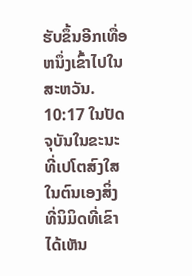ຮັບຂຶ້ນອີກເທື່ອຫນຶ່ງເຂົ້າໄປໃນສະຫວັນ.
10:17 ໃນປັດຈຸບັນໃນຂະນະທີ່ເປໂຕສົງໃສໃນຕົນເອງສິ່ງທີ່ນິມິດທີ່ເຂົາໄດ້ເຫັນ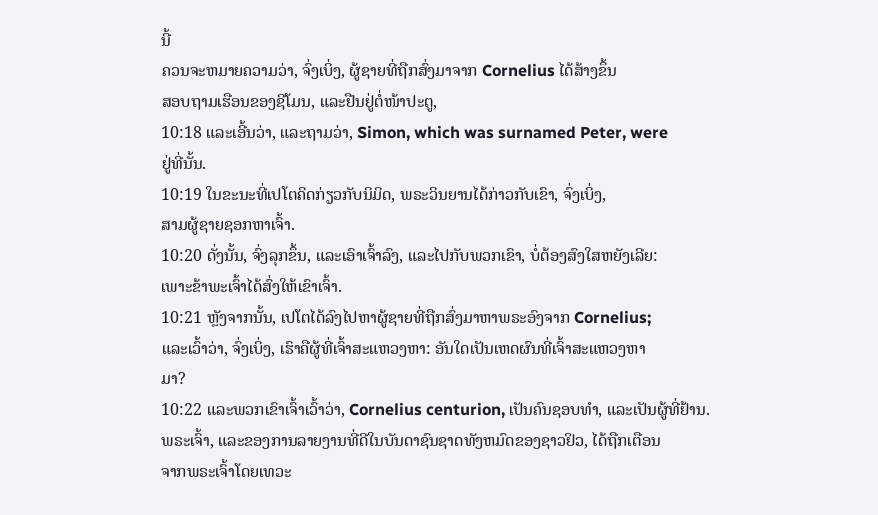ນີ້
ຄວນຈະຫມາຍຄວາມວ່າ, ຈົ່ງເບິ່ງ, ຜູ້ຊາຍທີ່ຖືກສົ່ງມາຈາກ Cornelius ໄດ້ສ້າງຂຶ້ນ
ສອບຖາມເຮືອນຂອງຊີໂມນ, ແລະຢືນຢູ່ຕໍ່ໜ້າປະຕູ,
10:18 ແລະເອີ້ນວ່າ, ແລະຖາມວ່າ, Simon, which was surnamed Peter, were
ຢູ່ທີ່ນັ້ນ.
10:19 ໃນຂະນະທີ່ເປໂຕຄິດກ່ຽວກັບນິມິດ, ພຣະວິນຍານໄດ້ກ່າວກັບເຂົາ, ຈົ່ງເບິ່ງ,
ສາມຜູ້ຊາຍຊອກຫາເຈົ້າ.
10:20 ດັ່ງນັ້ນ, ຈົ່ງລຸກຂຶ້ນ, ແລະເອົາເຈົ້າລົງ, ແລະໄປກັບພວກເຂົາ, ບໍ່ຕ້ອງສົງໃສຫຍັງເລີຍ:
ເພາະຂ້າພະເຈົ້າໄດ້ສົ່ງໃຫ້ເຂົາເຈົ້າ.
10:21 ຫຼັງຈາກນັ້ນ, ເປໂຕໄດ້ລົງໄປຫາຜູ້ຊາຍທີ່ຖືກສົ່ງມາຫາພຣະອົງຈາກ Cornelius;
ແລະເວົ້າວ່າ, ຈົ່ງເບິ່ງ, ເຮົາຄືຜູ້ທີ່ເຈົ້າສະແຫວງຫາ: ອັນໃດເປັນເຫດຜົນທີ່ເຈົ້າສະແຫວງຫາ
ມາ?
10:22 ແລະພວກເຂົາເຈົ້າເວົ້າວ່າ, Cornelius centurion, ເປັນຄົນຊອບທໍາ, ແລະເປັນຜູ້ທີ່ຢ້ານ.
ພຣະເຈົ້າ, ແລະຂອງການລາຍງານທີ່ດີໃນບັນດາຊົນຊາດທັງຫມົດຂອງຊາວຢິວ, ໄດ້ຖືກເຕືອນ
ຈາກພຣະເຈົ້າໂດຍເທວະ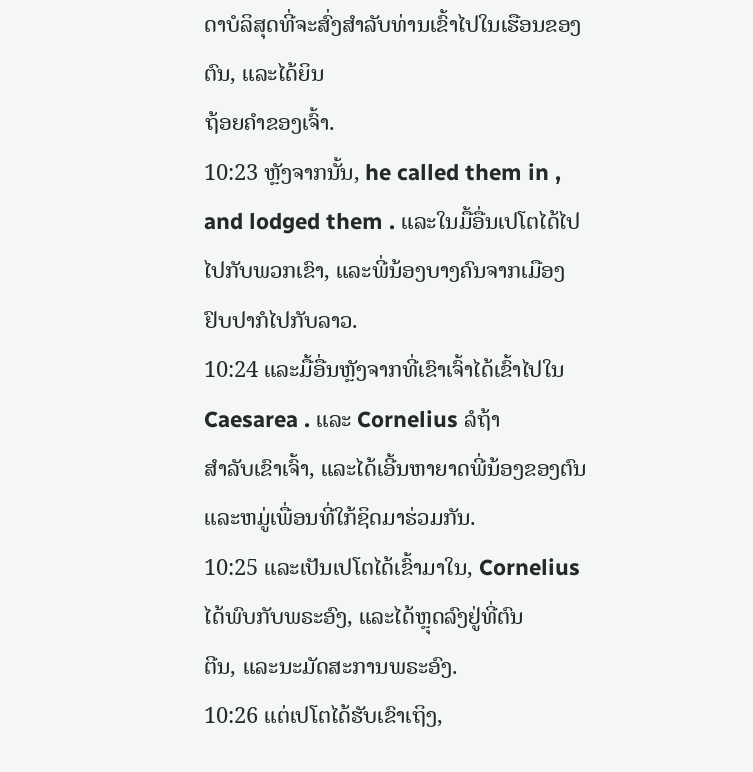ດາບໍລິສຸດທີ່ຈະສົ່ງສໍາລັບທ່ານເຂົ້າໄປໃນເຮືອນຂອງຕົນ, ແລະໄດ້ຍິນ
ຖ້ອຍຄຳຂອງເຈົ້າ.
10:23 ຫຼັງຈາກນັ້ນ, he called them in , and lodged them . ແລະໃນມື້ອື່ນເປໂຕໄດ້ໄປ
ໄປກັບພວກເຂົາ, ແລະພີ່ນ້ອງບາງຄົນຈາກເມືອງຢົບປາກໍໄປກັບລາວ.
10:24 ແລະມື້ອື່ນຫຼັງຈາກທີ່ເຂົາເຈົ້າໄດ້ເຂົ້າໄປໃນ Caesarea . ແລະ Cornelius ລໍຖ້າ
ສໍາລັບເຂົາເຈົ້າ, ແລະໄດ້ເອີ້ນຫາຍາດພີ່ນ້ອງຂອງຕົນແລະຫມູ່ເພື່ອນທີ່ໃກ້ຊິດມາຮ່ວມກັນ.
10:25 ແລະເປັນເປໂຕໄດ້ເຂົ້າມາໃນ, Cornelius ໄດ້ພົບກັບພຣະອົງ, ແລະໄດ້ຫຼຸດລົງຢູ່ທີ່ຕົນ
ຕີນ, ແລະນະມັດສະການພຣະອົງ.
10:26 ແຕ່ເປໂຕໄດ້ຮັບເຂົາເຖິງ,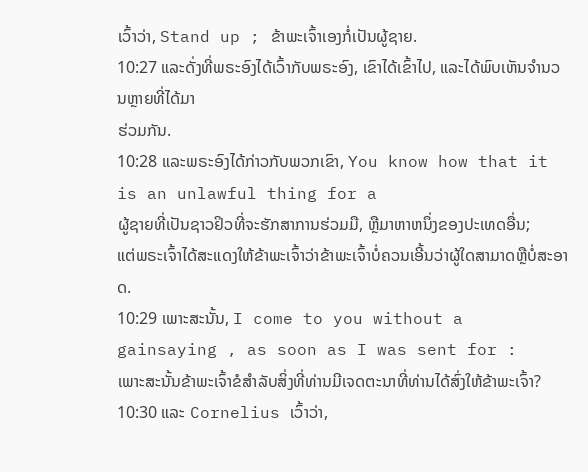ເວົ້າວ່າ, Stand up ; ຂ້າພະເຈົ້າເອງກໍ່ເປັນຜູ້ຊາຍ.
10:27 ແລະດັ່ງທີ່ພຣະອົງໄດ້ເວົ້າກັບພຣະອົງ, ເຂົາໄດ້ເຂົ້າໄປ, ແລະໄດ້ພົບເຫັນຈໍານວນຫຼາຍທີ່ໄດ້ມາ
ຮ່ວມກັນ.
10:28 ແລະພຣະອົງໄດ້ກ່າວກັບພວກເຂົາ, You know how that it is an unlawful thing for a
ຜູ້ຊາຍທີ່ເປັນຊາວຢິວທີ່ຈະຮັກສາການຮ່ວມມື, ຫຼືມາຫາຫນຶ່ງຂອງປະເທດອື່ນ;
ແຕ່ພຣະເຈົ້າໄດ້ສະແດງໃຫ້ຂ້າພະເຈົ້າວ່າຂ້າພະເຈົ້າບໍ່ຄວນເອີ້ນວ່າຜູ້ໃດສາມາດຫຼືບໍ່ສະອາດ.
10:29 ເພາະສະນັ້ນ, I come to you without a gainsaying , as soon as I was sent for :
ເພາະສະນັ້ນຂ້າພະເຈົ້າຂໍສໍາລັບສິ່ງທີ່ທ່ານມີເຈດຕະນາທີ່ທ່ານໄດ້ສົ່ງໃຫ້ຂ້າພະເຈົ້າ?
10:30 ແລະ Cornelius ເວົ້າວ່າ,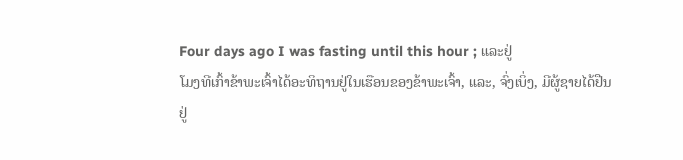Four days ago I was fasting until this hour ; ແລະຢູ່
ໂມງທີເກົ້າຂ້າພະເຈົ້າໄດ້ອະທິຖານຢູ່ໃນເຮືອນຂອງຂ້າພະເຈົ້າ, ແລະ, ຈົ່ງເບິ່ງ, ມີຜູ້ຊາຍໄດ້ຢືນຢູ່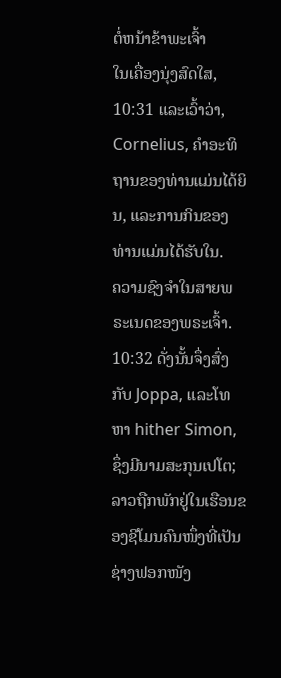ຕໍ່ຫນ້າຂ້າພະເຈົ້າ
ໃນເຄື່ອງນຸ່ງສົດໃສ,
10:31 ແລະເວົ້າວ່າ, Cornelius, ຄໍາອະທິຖານຂອງທ່ານແມ່ນໄດ້ຍິນ, ແລະການກິນຂອງທ່ານແມ່ນໄດ້ຮັບໃນ.
ຄວາມຊົງຈໍາໃນສາຍພຣະເນດຂອງພຣະເຈົ້າ.
10:32 ດັ່ງນັ້ນຈຶ່ງສົ່ງກັບ Joppa, ແລະໂທຫາ hither Simon, ຊຶ່ງມີນາມສະກຸນເປໂຕ;
ລາວຖືກພັກຢູ່ໃນເຮືອນຂອງຊີໂມນຄົນໜຶ່ງທີ່ເປັນຊ່າງຟອກໜັງ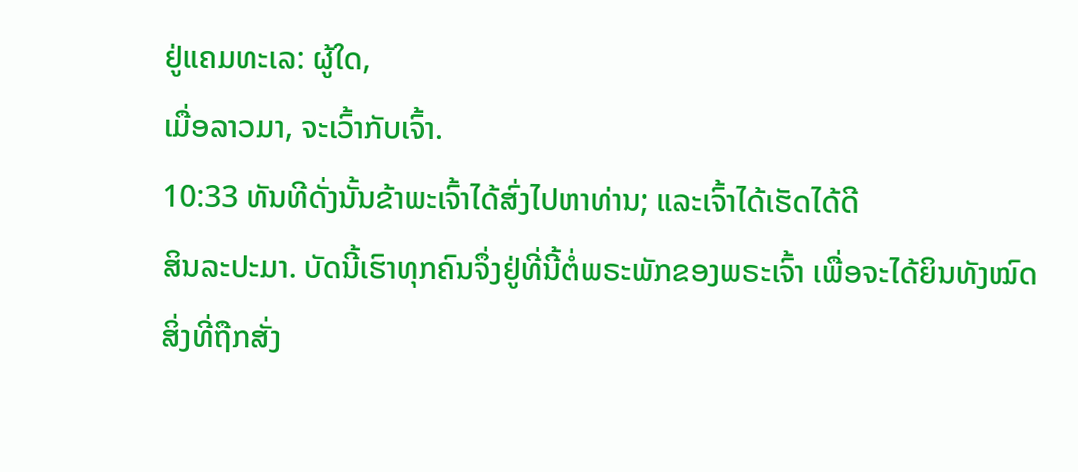ຢູ່ແຄມທະເລ: ຜູ້ໃດ,
ເມື່ອລາວມາ, ຈະເວົ້າກັບເຈົ້າ.
10:33 ທັນທີດັ່ງນັ້ນຂ້າພະເຈົ້າໄດ້ສົ່ງໄປຫາທ່ານ; ແລະເຈົ້າໄດ້ເຮັດໄດ້ດີ
ສິນລະປະມາ. ບັດນີ້ເຮົາທຸກຄົນຈຶ່ງຢູ່ທີ່ນີ້ຕໍ່ພຣະພັກຂອງພຣະເຈົ້າ ເພື່ອຈະໄດ້ຍິນທັງໝົດ
ສິ່ງທີ່ຖືກສັ່ງ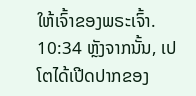ໃຫ້ເຈົ້າຂອງພຣະເຈົ້າ.
10:34 ຫຼັງຈາກນັ້ນ, ເປໂຕໄດ້ເປີດປາກຂອງ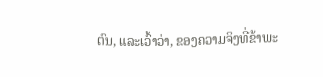ຕົນ, ແລະເວົ້າວ່າ, ຂອງຄວາມຈິງທີ່ຂ້າພະ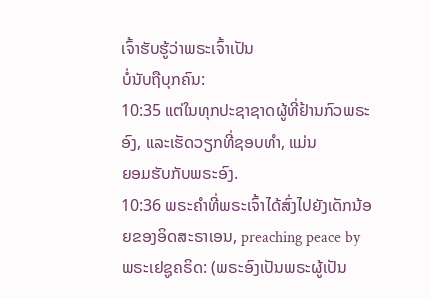ເຈົ້າຮັບຮູ້ວ່າພຣະເຈົ້າເປັນ
ບໍ່ນັບຖືບຸກຄົນ:
10:35 ແຕ່ໃນທຸກປະຊາຊາດຜູ້ທີ່ຢ້ານກົວພຣະອົງ, ແລະເຮັດວຽກທີ່ຊອບທໍາ, ແມ່ນ
ຍອມຮັບກັບພຣະອົງ.
10:36 ພຣະຄໍາທີ່ພຣະເຈົ້າໄດ້ສົ່ງໄປຍັງເດັກນ້ອຍຂອງອິດສະຣາເອນ, preaching peace by
ພຣະເຢຊູຄຣິດ: (ພຣະອົງເປັນພຣະຜູ້ເປັນ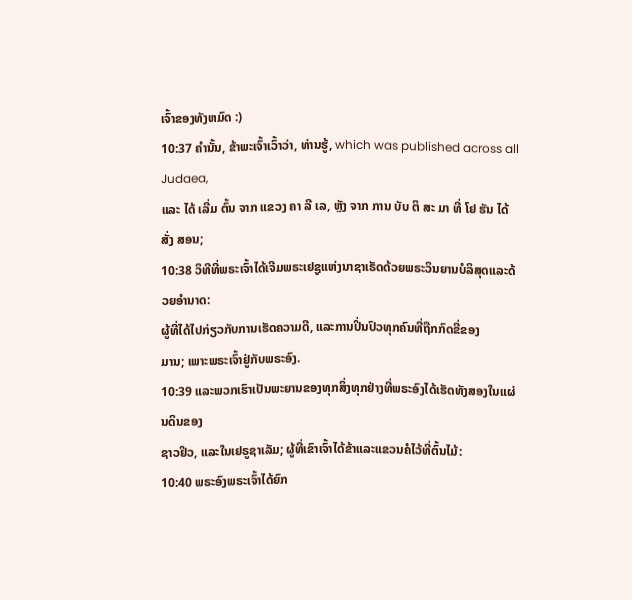ເຈົ້າຂອງທັງຫມົດ :)
10:37 ຄໍານັ້ນ, ຂ້າພະເຈົ້າເວົ້າວ່າ, ທ່ານຮູ້, which was published across all Judaea,
ແລະ ໄດ້ ເລີ່ມ ຕົ້ນ ຈາກ ແຂວງ ຄາ ລີ ເລ, ຫຼັງ ຈາກ ການ ບັບ ຕິ ສະ ມາ ທີ່ ໂຢ ຮັນ ໄດ້ ສັ່ງ ສອນ;
10:38 ວິທີທີ່ພຣະເຈົ້າໄດ້ເຈີມພຣະເຢຊູແຫ່ງນາຊາເຣັດດ້ວຍພຣະວິນຍານບໍລິສຸດແລະດ້ວຍອໍານາດ:
ຜູ້ທີ່ໄດ້ໄປກ່ຽວກັບການເຮັດຄວາມດີ, ແລະການປິ່ນປົວທຸກຄົນທີ່ຖືກກົດຂີ່ຂອງ
ມານ; ເພາະພຣະເຈົ້າຢູ່ກັບພຣະອົງ.
10:39 ແລະພວກເຮົາເປັນພະຍານຂອງທຸກສິ່ງທຸກຢ່າງທີ່ພຣະອົງໄດ້ເຮັດທັງສອງໃນແຜ່ນດິນຂອງ
ຊາວຢິວ, ແລະໃນເຢຣູຊາເລັມ; ຜູ້ທີ່ເຂົາເຈົ້າໄດ້ຂ້າແລະແຂວນຄໍໄວ້ທີ່ຕົ້ນໄມ້:
10:40 ພຣະອົງພຣະເຈົ້າໄດ້ຍົກ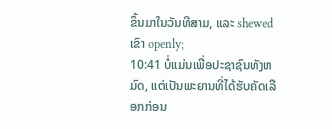ຂຶ້ນມາໃນວັນທີສາມ, ແລະ shewed ເຂົາ openly;
10:41 ບໍ່ແມ່ນເພື່ອປະຊາຊົນທັງຫມົດ, ແຕ່ເປັນພະຍານທີ່ໄດ້ຮັບຄັດເລືອກກ່ອນ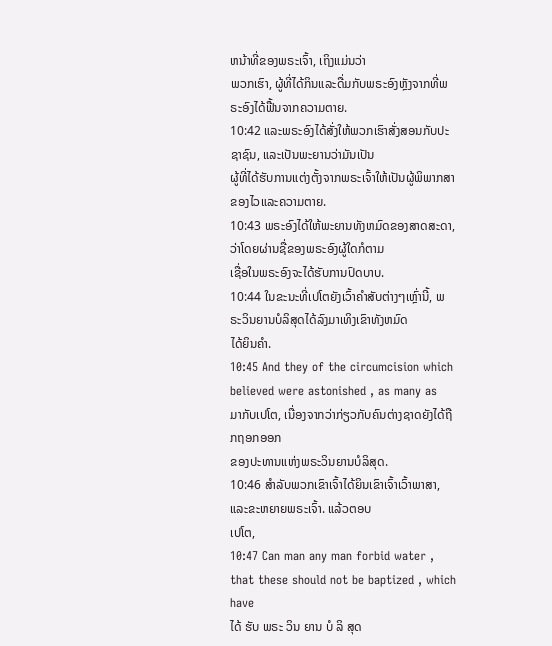ຫນ້າທີ່ຂອງພຣະເຈົ້າ, ເຖິງແມ່ນວ່າ
ພວກເຮົາ, ຜູ້ທີ່ໄດ້ກິນແລະດື່ມກັບພຣະອົງຫຼັງຈາກທີ່ພຣະອົງໄດ້ຟື້ນຈາກຄວາມຕາຍ.
10:42 ແລະພຣະອົງໄດ້ສັ່ງໃຫ້ພວກເຮົາສັ່ງສອນກັບປະຊາຊົນ, ແລະເປັນພະຍານວ່າມັນເປັນ
ຜູ້ທີ່ໄດ້ຮັບການແຕ່ງຕັ້ງຈາກພຣະເຈົ້າໃຫ້ເປັນຜູ້ພິພາກສາຂອງໄວແລະຄວາມຕາຍ.
10:43 ພຣະອົງໄດ້ໃຫ້ພະຍານທັງຫມົດຂອງສາດສະດາ, ວ່າໂດຍຜ່ານຊື່ຂອງພຣະອົງຜູ້ໃດກໍຕາມ
ເຊື່ອໃນພຣະອົງຈະໄດ້ຮັບການປົດບາບ.
10:44 ໃນຂະນະທີ່ເປໂຕຍັງເວົ້າຄໍາສັບຕ່າງໆເຫຼົ່ານີ້, ພຣະວິນຍານບໍລິສຸດໄດ້ລົງມາເທິງເຂົາທັງຫມົດ
ໄດ້ຍິນຄໍາ.
10:45 And they of the circumcision which believed were astonished , as many as
ມາກັບເປໂຕ, ເນື່ອງຈາກວ່າກ່ຽວກັບຄົນຕ່າງຊາດຍັງໄດ້ຖືກຖອກອອກ
ຂອງປະທານແຫ່ງພຣະວິນຍານບໍລິສຸດ.
10:46 ສໍາລັບພວກເຂົາເຈົ້າໄດ້ຍິນເຂົາເຈົ້າເວົ້າພາສາ, ແລະຂະຫຍາຍພຣະເຈົ້າ. ແລ້ວຕອບ
ເປໂຕ,
10:47 Can man any man forbid water , that these should not be baptized , which have
ໄດ້ ຮັບ ພຣະ ວິນ ຍານ ບໍ ລິ ສຸດ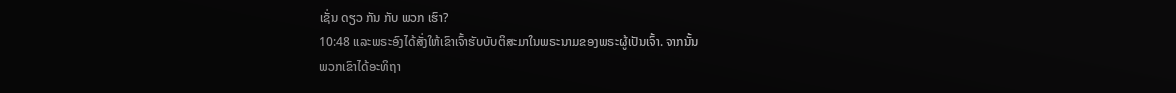ເຊັ່ນ ດຽວ ກັນ ກັບ ພວກ ເຮົາ?
10:48 ແລະພຣະອົງໄດ້ສັ່ງໃຫ້ເຂົາເຈົ້າຮັບບັບຕິສະມາໃນພຣະນາມຂອງພຣະຜູ້ເປັນເຈົ້າ. ຈາກນັ້ນ
ພວກເຂົາໄດ້ອະທິຖາ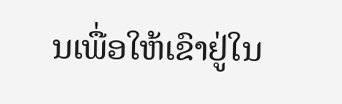ນເພື່ອໃຫ້ເຂົາຢູ່ໃນ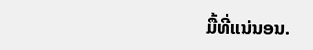ມື້ທີ່ແນ່ນອນ.